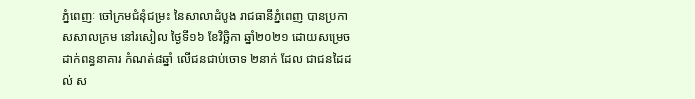ភ្នំពេញៈ ចៅក្រមជំនុំជម្រះ នៃសាលាដំបូង រាជធានីភ្នំពេញ បានប្រកាសសាលក្រម នៅរសៀល ថ្ងៃទី១៦ ខែវិច្ឆិកា ឆ្នាំ២០២១ ដោយសម្រេចដាក់ពន្ធនាគារ កំណត់៨ឆ្នាំ លើជនជាប់ចោទ ២នាក់ ដែល ជាជនដៃដល់ ស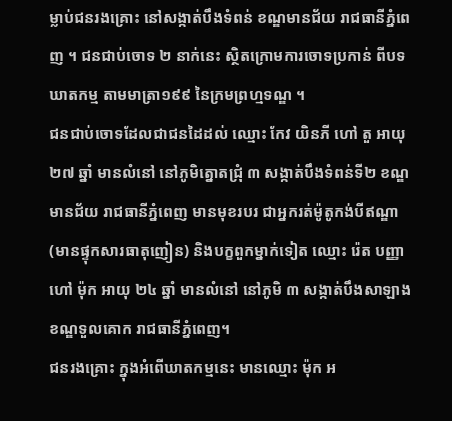ម្លាប់ជនរងគ្រោះ នៅសង្កាត់បឹងទំពន់ ខណ្ឌមានជ័យ រាជធានីភ្នំពេញ ។ ជនជាប់ចោទ ២ នាក់នេះ ស្ថិតក្រោមការចោទប្រកាន់ ពីបទឃាតកម្ម តាមមាត្រា១៩៩ នៃក្រមព្រហ្មទណ្ឌ ។
ជនជាប់ចោទដែលជាជនដៃដល់ ឈ្មោះ កែវ យិនភី ហៅ តួ អាយុ ២៧ ឆ្នាំ មានលំនៅ នៅភូមិត្នោតជ្រុំ ៣ សង្កាត់បឹងទំពន់ទី២ ខណ្ឌមានជ័យ រាជធានីភ្នំពេញ មានមុខរបរ ជាអ្នករត់ម៉ូតូកង់បីឥណ្ឌា (មានផ្ទុកសារធាតុញៀន) និងបក្ខពួកម្នាក់ទៀត ឈ្មោះ រ៉េត បញ្ញា ហៅ ម៉ុក អាយុ ២៤ ឆ្នាំ មានលំនៅ នៅភូមិ ៣ សង្កាត់បឹងសាឡាង ខណ្ឌទួលគោក រាជធានីភ្នំពេញ។
ជនរងគ្រោះ ក្នុងអំពើឃាតកម្មនេះ មានឈ្មោះ ម៉ុក អ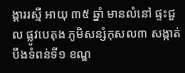ង្គាររស្មី អាយុ ៣៥ ឆ្នាំ មានលំនៅ ផ្ទះជួល ផ្លូវបេតុង ភូមិសន្សំកុសល៣ សង្កាត់បឹងទំពន់ទី១ ខណ្ឌ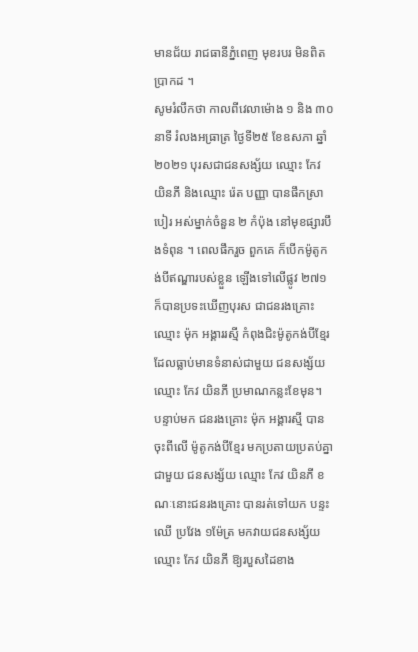មានជ័យ រាជធានីភ្នំពេញ មុខរបរ មិនពិតប្រាកដ ។
សូមរំលឹកថា កាលពីវេលាម៉ោង ១ និង ៣០ នាទី រំលងអធ្រាត្រ ថ្ងៃទី២៥ ខែឧសភា ឆ្នាំ២០២១ បុរសជាជនសង្ស័យ ឈ្មោះ កែវ យិនភី និងឈ្មោះ រ៉េត បញ្ញា បានផឹកស្រាបៀរ អស់ម្នាក់ចំនួន ២ កំប៉ុង នៅមុខផ្សារបឹងទំពុន ។ ពេលផឹករួច ពួកគេ ក៏បើកម៉ូតូកង់បីឥណ្ឌារបស់ខ្លួន ឡើងទៅលើផ្លូវ ២៧១ ក៏បានប្រទះឃើញបុរស ជាជនរងគ្រោះ ឈ្មោះ ម៉ុក អង្គាររស្មី កំពុងជិះម៉ូតូកង់បីខ្មែរ ដែលធ្លាប់មានទំនាស់ជាមួយ ជនសង្ស័យឈ្មោះ កែវ យិនភី ប្រមាណកន្លះខែមុន។
បន្ទាប់មក ជនរងគ្រោះ ម៉ុក អង្គារស្មី បានចុះពីលើ ម៉ូតូកង់បីខ្មែរ មកប្រតាយប្រតប់គ្នា ជាមួយ ជនសង្ស័យ ឈ្មោះ កែវ យិនភី ខណៈនោះជនរងគ្រោះ បានរត់ទៅយក បន្ទះឈើ ប្រវែង ១ម៉ែត្រ មកវាយជនសង្ស័យ ឈ្មោះ កែវ យិនភី ឱ្យរបួសដៃខាង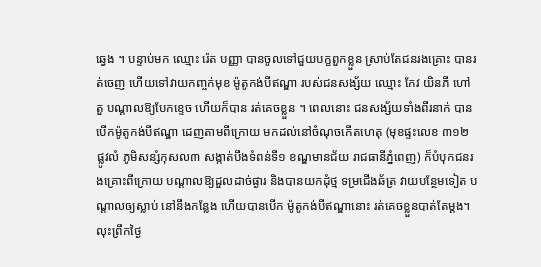ឆ្វេង ។ បន្ទាប់មក ឈ្មោះ រ៉េត បញ្ញា បានចូលទៅជួយបក្ខពួកខ្លួន ស្រាប់តែជនរងគ្រោះ បានរត់ចេញ ហើយទៅវាយកញ្ចក់មុខ ម៉ូតូកង់បីឥណ្ឌា របស់ជនសង្ស័យ ឈ្មោះ កែវ យិនភី ហៅ តួ បណ្តាលឱ្យបែកខ្ទេច ហើយក៏បាន រត់គេចខ្លួន ។ ពេលនោះ ជនសង្ស័យទាំងពីរនាក់ បានបើកម៉ូតូកង់បីឥណ្ឌា ដេញតាមពីក្រោយ មកដល់នៅចំណុចកើតហេតុ (មុខផ្ទះលេខ ៣១២ ផ្លូវលំ ភូមិសន្សំកុសល៣ សង្កាត់បឹងទំពន់ទី១ ខណ្ឌមានជ័យ រាជធានីភ្នំពេញ) ក៏បំបុកជនរងគ្រោះពីក្រោយ បណ្ដាលឱ្យដួលដាច់ផ្ងារ និងបានយកដុំថ្ម ទម្រជើងឆ័ត្រ វាយបន្ថែមទៀត បណ្តាលឲ្យស្លាប់ នៅនឹងកន្លែង ហើយបានបើក ម៉ូតូកង់បីឥណ្ឌានោះ រត់គេចខ្លួនបាត់តែម្ដង។
លុះព្រឹកថ្ងៃ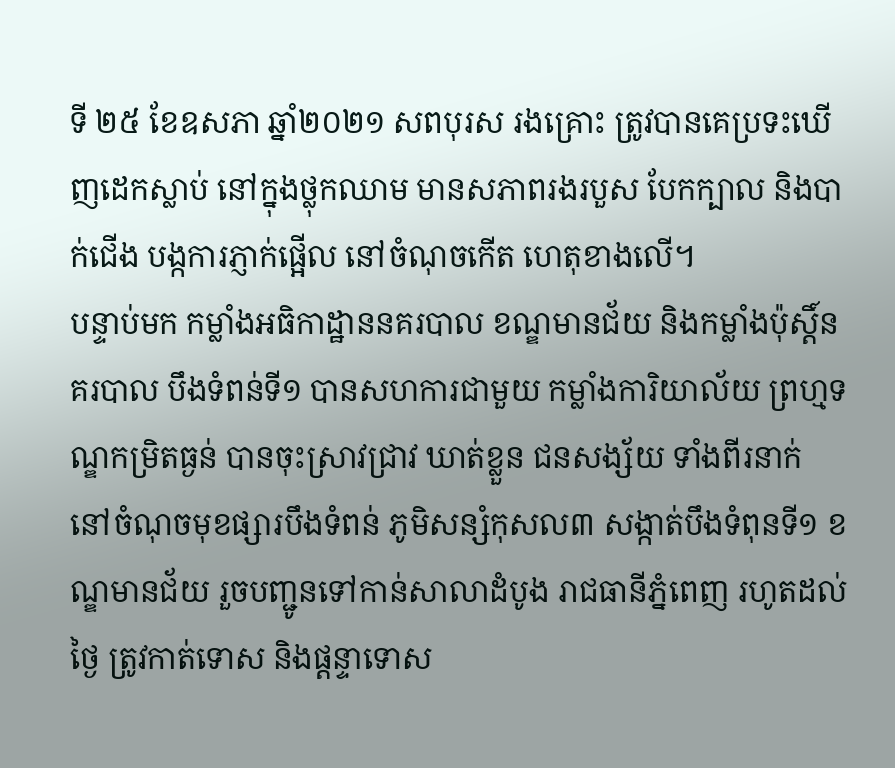ទី ២៥ ខែឧសភា ឆ្នាំ២០២១ សពបុរស រងគ្រោះ ត្រូវបានគេប្រទះឃើញដេកស្លាប់ នៅក្នុងថ្លុកឈាម មានសភាពរងរបួស បែកក្បាល និងបាក់ជើង បង្កការភ្ញាក់ផ្អើល នៅចំណុចកើត ហេតុខាងលើ។
បន្ទាប់មក កម្លាំងអធិកាដ្ឋាននគរបាល ខណ្ឌមានជ័យ និងកម្លាំងប៉ុស្តិ៍នគរបាល បឹងទំពន់ទី១ បានសហការជាមួយ កម្លាំងការិយាល័យ ព្រហ្មទណ្ឌកម្រិតធ្ងន់ បានចុះស្រាវជ្រាវ ឃាត់ខ្លួន ជនសង្ស័យ ទាំងពីរនាក់ នៅចំណុចមុខផ្សារបឹងទំពន់ ភូមិសន្សំកុសល៣ សង្កាត់បឹងទំពុនទី១ ខណ្ឌមានជ័យ រួចបញ្ជូនទៅកាន់សាលាដំបូង រាជធានីភ្នំពេញ រហូតដល់ថ្ងៃ ត្រូវកាត់ទោស និងផ្ដន្ទាទោស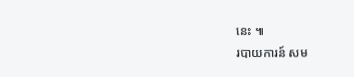នេះ ៕
របាយការន៍ សម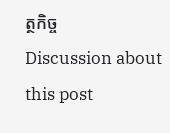ត្ថកិច្ច
Discussion about this post